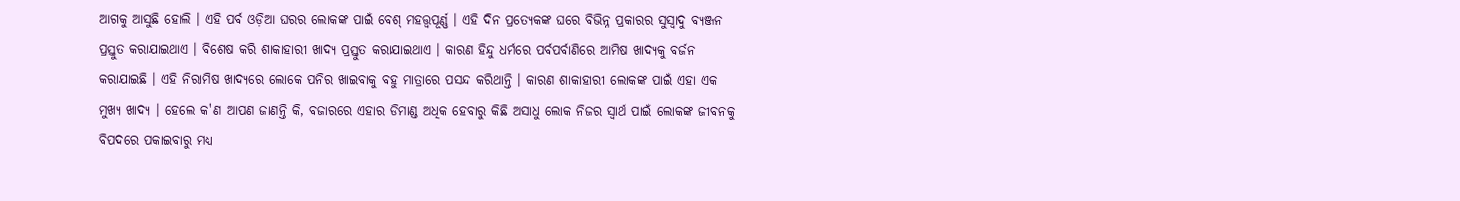ଆଗକୁ ଆସୁଛି ହୋଲି । ଏହି ପର୍ବ ଓଡ଼ିଆ ଘରର ଲୋକଙ୍କ ପାଇଁ ବେଶ୍ ମହତ୍ତ୍ୱପୂର୍ଣ୍ଣ । ଏହି ଦିନ ପ୍ରତ୍ୟେକଙ୍କ ଘରେ ବିଭିନ୍ନ ପ୍ରକାରର ସୁସ୍ୱାଦୁ ବ୍ୟଞ୍ଜନ ପ୍ରସ୍ତୁତ କରାଯାଇଥାଏ । ବିଶେଷ କରି ଶାକାହାରୀ ଖାଦ୍ୟ ପ୍ରସ୍ତୁତ କରାଯାଇଥାଏ । କାରଣ ହିନ୍ଦୁ ଧର୍ମରେ ପର୍ବପର୍ବାଣିରେ ଆମିଷ ଖାଦ୍ୟକୁ ବର୍ଜନ କରାଯାଇଛି । ଏହି ନିରାମିଷ ଖାଦ୍ୟରେ ଲୋକେ ପନିର ଖାଇବାକୁ ବହୁ ମାତ୍ରାରେ ପସନ୍ଦ କରିଥାନ୍ତି । କାରଣ ଶାକାହାରୀ ଲୋକଙ୍କ ପାଇଁ ଏହା ଏକ ମୁଖ୍ୟ ଖାଦ୍ୟ । ହେଲେ କ'ଣ ଆପଣ ଜାଣନ୍ତି କି, ବଜାରରେ ଏହାର ଡିମାଣ୍ଡ ଅଧିକ ହେବାରୁ କିଛି ଅସାଧୁ ଲୋକ ନିଜର ସ୍ୱାର୍ଥ ପାଇଁ ଲୋକଙ୍କ ଜୀବନକୁ ବିପଦରେ ପକାଇବାରୁ ମଧ୍ୟ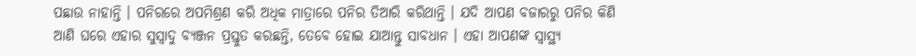ପଛାଉ ନାହାନ୍ତି । ପନିରରେ ଅପମିଶ୍ରଣ କରି ଅଧିକ ମାତ୍ରାରେ ପନିର ତିଆରି କରିଥାନ୍ତି । ଯଦି ଆପଣ ବଜାରରୁ ପନିର କିଣି ଆଣି ଘରେ ଏହାର ସୁସ୍ୱାଦୁ ବ୍ୟଞ୍ଜନ ପ୍ରସ୍ତୁତ କରଛନ୍ତି, ତେବେ ହୋଇ ଯାଆନ୍ତୁ ସାବଧାନ । ଏହା ଆପଣଙ୍କ ସ୍ୱାସ୍ଥ୍ୟ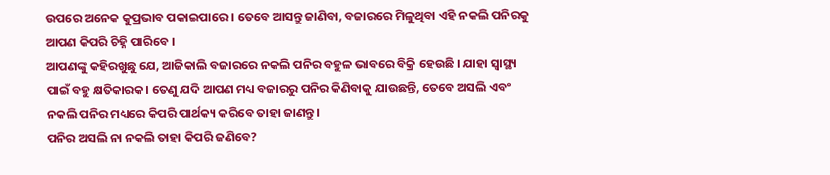ଉପରେ ଅନେକ କୁପ୍ରଭାବ ପକାଇପାରେ । ତେବେ ଆସନ୍ତୁ ଜାଣିବା, ବଜାରରେ ମିଳୁଥିବା ଏହି ନକଲି ପନିରକୁ ଆପଣ କିପରି ଚିହ୍ନି ପାରିବେ ।
ଆପଣଙ୍କୁ କହିରଖୁଛୁ ଯେ, ଆଜିକାଲି ବଜାରରେ ନକଲି ପନିର ବହୁଳ ଭାବରେ ବିକ୍ରି ହେଉଛି । ଯାହା ସ୍ୱାସ୍ଥ୍ୟ ପାଇଁ ବହୁ କ୍ଷତିକାରକ। ତେଣୁ ଯଦି ଆପଣ ମଧ୍ୟ ବଜାରରୁ ପନିର କିଣିବାକୁ ଯାଉଛନ୍ତି, ତେବେ ଅସଲି ଏବଂ ନକଲି ପନିର ମଧ୍ୟରେ କିପରି ପାର୍ଥକ୍ୟ କରିବେ ତାହା ଜାଣନ୍ତୁ।
ପନିର ଅସଲି ନା ନକଲି ତାହା କିପରି ଜଣିବେ?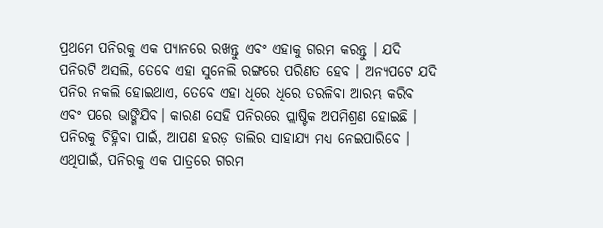ପ୍ରଥମେ ପନିରକୁ ଏକ ପ୍ୟାନରେ ରଖନ୍ତୁ ଏବଂ ଏହାକୁ ଗରମ କରନ୍ତୁ । ଯଦି ପନିରଟି ଅସଲି, ତେବେ ଏହା ସୁନେଲି ରଙ୍ଗରେ ପରିଣତ ହେବ । ଅନ୍ୟପଟେ ଯଦି ପନିର ନକଲି ହୋଇଥାଏ, ତେବେ ଏହା ଧିରେ ଧିରେ ତରଳିବା ଆରମ୍ଭ କରିବ ଏବଂ ପରେ ଭାଙ୍ଗିଯିବ। କାରଣ ସେହି ପନିରରେ ପ୍ଲାଷ୍ଟିକ ଅପମିଶ୍ରଣ ହୋଇଛି ।
ପନିରକୁ ଚିହ୍ନିବା ପାଇଁ, ଆପଣ ହରଡ଼ ଡାଲିର ସାହାଯ୍ୟ ମଧ୍ୟ ନେଇପାରିବେ । ଏଥିପାଇଁ, ପନିରକୁ ଏକ ପାତ୍ରରେ ଗରମ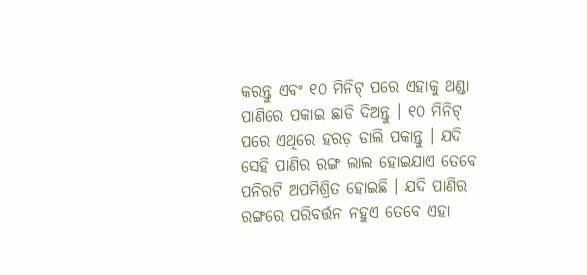କରନ୍ତୁ ଏବଂ ୧୦ ମିନିଟ୍ ପରେ ଏହାକୁ ଥଣ୍ଡା ପାଣିରେ ପକାଇ ଛାଡି ଦିଅନ୍ତୁ । ୧୦ ମିନିଟ୍ ପରେ ଏଥିରେ ହରଡ଼ ଡାଲି ପକାନ୍ତୁ । ଯଦି ସେହି ପାଣିର ରଙ୍ଗ ଲାଲ ହୋଇଯାଏ ତେବେ ପନିରଟି ଅପମିଶ୍ରିତ ହୋଇଛି । ଯଦି ପାଣିର ରଙ୍ଗରେ ପରିବର୍ତ୍ତନ ନହୁଏ ତେବେ ଏହା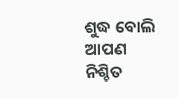ଶୁଦ୍ଧ ବୋଲି ଆପଣ ନିଶ୍ଚିତ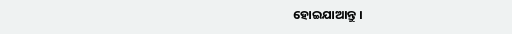ହୋଇଯାଆନ୍ତୁ ।